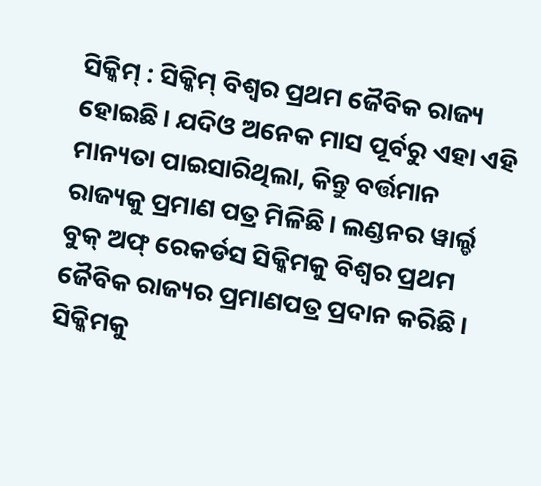ସିକ୍କିମ୍ : ସିକ୍କିମ୍ ବିଶ୍ୱର ପ୍ରଥମ ଜୈବିକ ରାଜ୍ୟ ହୋଇଛି। ଯଦିଓ ଅନେକ ମାସ ପୂର୍ବରୁ ଏହା ଏହି ମାନ୍ୟତା ପାଇସାରିଥିଲା, କିନ୍ତୁ ବର୍ତ୍ତମାନ ରାଜ୍ୟକୁ ପ୍ରମାଣ ପତ୍ର ମିଳିଛି। ଲଣ୍ଡନର ୱାର୍ଲ୍ଡ ବୁକ୍ ଅଫ୍ ରେକର୍ଡସ ସିକ୍କିମକୁ ବିଶ୍ୱର ପ୍ରଥମ ଜୈବିକ ରାଜ୍ୟର ପ୍ରମାଣପତ୍ର ପ୍ରଦାନ କରିଛି। ସିକ୍କିମକୁ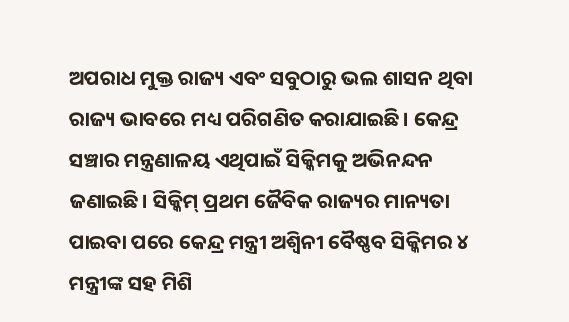ଅପରାଧ ମୁକ୍ତ ରାଜ୍ୟ ଏବଂ ସବୁଠାରୁ ଭଲ ଶାସନ ଥିବା ରାଜ୍ୟ ଭାବରେ ମଧ୍ୟ ପରିଗଣିତ କରାଯାଇଛି। କେନ୍ଦ୍ର ସଞ୍ଚାର ମନ୍ତ୍ରଣାଳୟ ଏଥିପାଇଁ ସିକ୍କିମକୁ ଅଭିନନ୍ଦନ ଜଣାଇଛି। ସିକ୍କିମ୍ ପ୍ରଥମ ଜୈବିକ ରାଜ୍ୟର ମାନ୍ୟତା ପାଇବା ପରେ କେନ୍ଦ୍ର ମନ୍ତ୍ରୀ ଅଶ୍ୱିନୀ ବୈଷ୍ଣବ ସିକ୍କିମର ୪ ମନ୍ତ୍ରୀଙ୍କ ସହ ମିଶି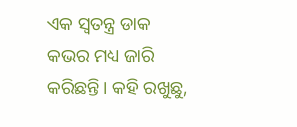ଏକ ସ୍ୱତନ୍ତ୍ର ଡାକ କଭର ମଧ୍ୟ ଜାରି କରିଛନ୍ତି। କହି ରଖୁଛୁ,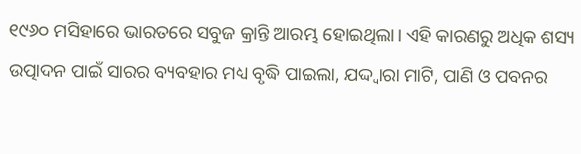୧୯୬୦ ମସିହାରେ ଭାରତରେ ସବୁଜ କ୍ରାନ୍ତି ଆରମ୍ଭ ହୋଇଥିଲା। ଏହି କାରଣରୁ ଅଧିକ ଶସ୍ୟ ଉତ୍ପାଦନ ପାଇଁ ସାରର ବ୍ୟବହାର ମଧ୍ୟ ବୃଦ୍ଧି ପାଇଲା, ଯଦ୍ଦ୍ଵାରା ମାଟି, ପାଣି ଓ ପବନର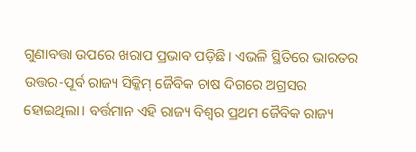ଗୁଣାବତ୍ତା ଉପରେ ଖରାପ ପ୍ରଭାବ ପଡ଼ିଛି। ଏଭଳି ସ୍ଥିତିରେ ଭାରତର ଉତ୍ତର-ପୂର୍ବ ରାଜ୍ୟ ସିକ୍କିମ୍ ଜୈବିକ ଚାଷ ଦିଗରେ ଅଗ୍ରସର ହୋଇଥିଲା। ବର୍ତ୍ତମାନ ଏହି ରାଜ୍ୟ ବିଶ୍ୱର ପ୍ରଥମ ଜୈବିକ ରାଜ୍ୟ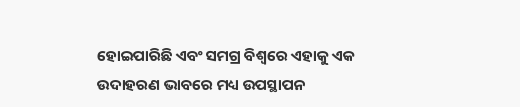ହୋଇପାରିଛି ଏବଂ ସମଗ୍ର ବିଶ୍ୱରେ ଏହାକୁ ଏକ ଉଦାହରଣ ଭାବରେ ମଧ୍ୟ ଉପସ୍ଥାପନ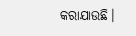କରାଯାଉଛି।